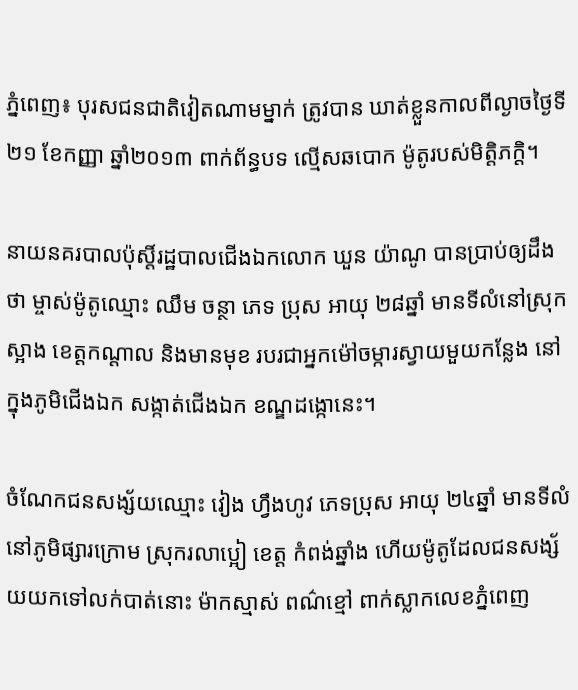ភ្នំពេញ៖ បុរសជនជាតិវៀតណាមម្នាក់ ត្រូវបាន ឃាត់ខ្លួនកាលពីល្ងាចថ្ងៃទី២១ ខែកញ្ញា ឆ្នាំ២០១៣ ពាក់ព័ន្ធបទ ល្មើសឆបោក ម៉ូតូរបស់មិត្តិភក្តិ។

នាយនគរបាលប៉ុស្តិ៍រដ្ឋបាលជើងឯកលោក ឃួន យ៉ាណូ បានប្រាប់ឲ្យដឹងថា ម្ចាស់ម៉ូតូឈ្មោះ ឈឹម ចន្ថា ភេទ ប្រុស អាយុ ២៨ឆ្នាំ មានទីលំនៅស្រុកស្អាង ខេត្តកណ្តាល និងមានមុខ របរជាអ្នកម៉ៅចម្ការស្វាយមួយកន្លែង នៅ ក្នុងភូមិជើងឯក សង្កាត់ជើងឯក ខណ្ឌដង្កោនេះ។

ចំណែកជនសង្ស័យឈ្មោះ វៀង ហ្វឹងហូវ ភេទប្រុស អាយុ ២៤ឆ្នាំ មានទីលំនៅភូមិផ្សារក្រោម ស្រុករលាប្អៀ ខេត្ត កំពង់ឆ្នាំង ហើយម៉ូតូដែលជនសង្ស័យយកទៅលក់បាត់នោះ ម៉ាកស្មាស់ ពណ៌ខ្មៅ ពាក់ស្លាកលេខភ្នំពេញ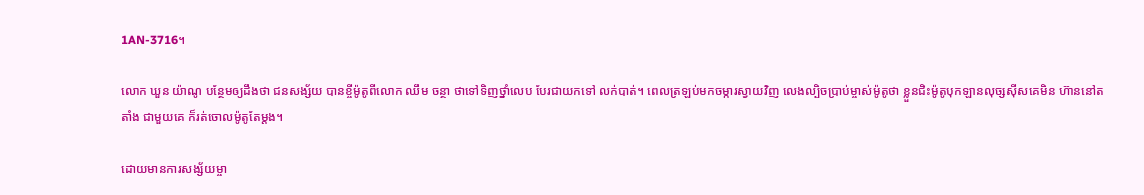1AN-3716។

លោក ឃួន យ៉ាណូ បន្ថែមឲ្យដឹងថា ជនសង្ស័យ បានខ្ចីម៉ូតូពីលោក ឈឹម ចន្ថា ថាទៅទិញថ្នាំលេប បែរជាយកទៅ លក់បាត់។ ពេលត្រឡប់មកចម្ការស្វាយវិញ លេងល្បិចប្រាប់ម្ចាស់ម៉ូតូថា ខ្លួនជិះម៉ូតូបុកឡានលុច្សស៊ីសគេមិន ហ៊ាននៅតតាំង ជាមួយគេ ក៏រត់ចោលម៉ូតូតែម្តង។

ដោយមានការសង្ស័យម្ចា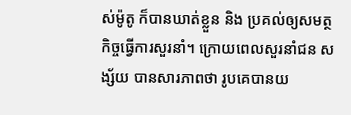ស់ម៉ូតូ ក៏បានឃាត់ខ្លួន និង ប្រគល់ឲ្យសមត្ថកិច្ចធ្វើការសួរនាំ។ ក្រោយពេលសួរនាំជន សង្ស័យ បានសារភាពថា រូបគេបានយ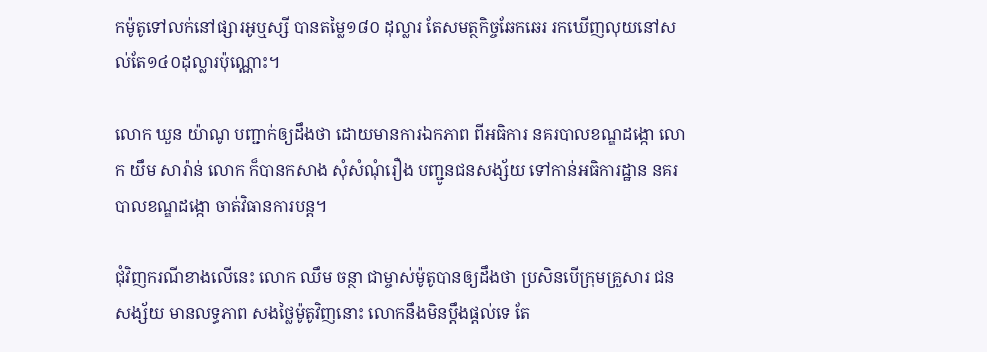កម៉ូតូទៅលក់នៅផ្សារអូឬស្សី បានតម្លៃ១៨០ ដុល្លារ តែសមត្ថកិច្ចឆែកឆេរ រកឃើញលុយនៅសល់តែ១៤០ដុល្លារប៉ុណ្ណោះ។

លោក ឃួន យ៉ាណូ បញ្ជាក់ឲ្យដឹងថា ដោយមានការឯកភាព ពីអធិការ នគរបាលខណ្ឌដង្កោ លោក យឹម សារ៉ាន់ លោក ក៏បានកសាង សុំសំណុំរឿង បញ្ជូនជនសង្ស័យ ទៅកាន់អធិការដ្ឋាន នគរបាលខណ្ឌដង្កោ ចាត់វិធានការបន្ត។

ជុំវិញករណីខាងលើនេះ លោក ឈឹម ចន្ថា ជាម្ចាស់ម៉ូតូបានឲ្យដឹងថា ប្រសិនបើក្រុមគ្រួសារ ជនសង្ស័យ មានលទ្ធភាព សងថ្លៃម៉ូតូវិញនោះ លោកនឹងមិនប្តឹងផ្តល់ទេ តែ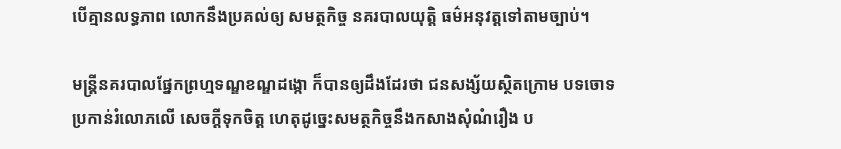បើគ្មានលទ្ធភាព លោកនឹងប្រគល់ឲ្យ សមត្ថកិច្ច នគរបាលយុតិ្ត ធម៌អនុវត្តទៅតាមច្បាប់។

មន្ត្រីនគរបាលផ្នែកព្រហ្មទណ្ឌខណ្ឌដង្កោ ក៏បានឲ្យដឹងដែរថា ជនសង្ស័យស្ថិតក្រោម បទចោទប្រកាន់រំលោភលើ សេចក្តីទុកចិត្ត ហេតុដូច្នេះសមត្ថកិច្ចនឹងកសាងសុំណំរឿង ប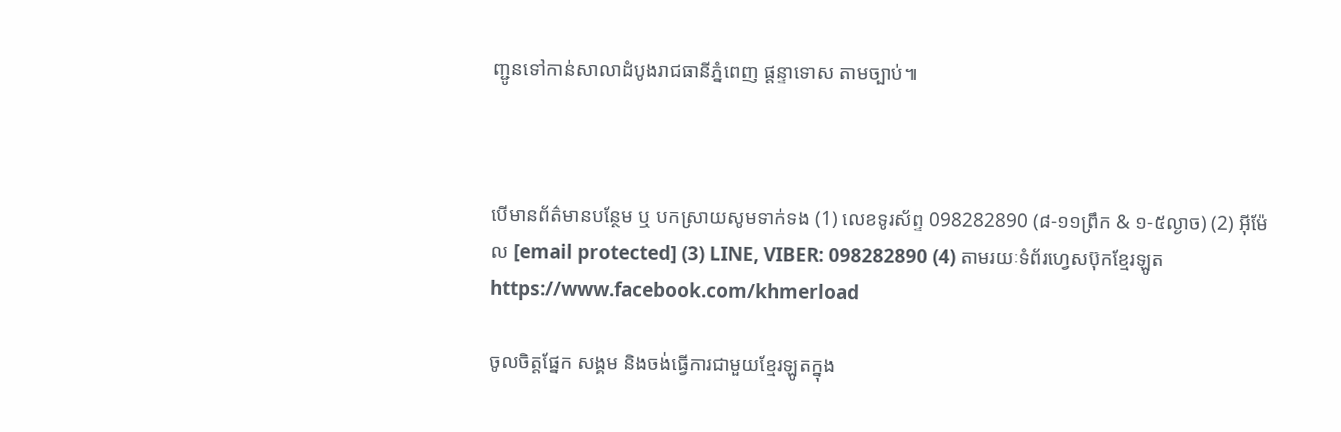ញ្ជូនទៅកាន់សាលាដំបូងរាជធានីភ្នំពេញ ផ្តន្ទាទោស តាមច្បាប់៕



បើមានព័ត៌មានបន្ថែម ឬ បកស្រាយសូមទាក់ទង (1) លេខទូរស័ព្ទ 098282890 (៨-១១ព្រឹក & ១-៥ល្ងាច) (2) អ៊ីម៉ែល [email protected] (3) LINE, VIBER: 098282890 (4) តាមរយៈទំព័រហ្វេសប៊ុកខ្មែរឡូត https://www.facebook.com/khmerload

ចូលចិត្តផ្នែក សង្គម និងចង់ធ្វើការជាមួយខ្មែរឡូតក្នុង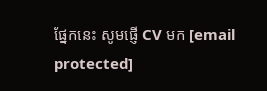ផ្នែកនេះ សូមផ្ញើ CV មក [email protected]